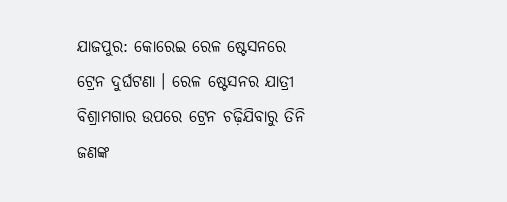ଯାଜପୁର: କୋରେଇ ରେଳ ଷ୍ଟେସନରେ ଟ୍ରେନ ଦୁର୍ଘଟଣା । ରେଳ ଷ୍ଟେସନର ଯାତ୍ରୀ ବିଶ୍ରାମଗାର ଉପରେ ଟ୍ରେନ ଚଢ଼ିଯିବାରୁ ତିନି ଜଣଙ୍କ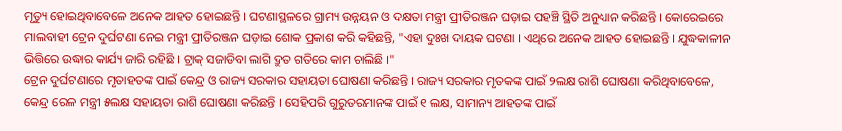ମୃତ୍ୟୁ ହୋଇଥିବାବେଳେ ଅନେକ ଆହତ ହୋଇଛନ୍ତି । ଘଟଣାସ୍ଥଳରେ ଗ୍ରାମ୍ୟ ଉନ୍ନୟନ ଓ ଦକ୍ଷତା ମନ୍ତ୍ରୀ ପ୍ରୀତିରଞ୍ଜନ ଘଡ଼ାଇ ପହଞ୍ଚି ସ୍ଥିତି ଅନୁଧ୍ୟାନ କରିଛନ୍ତି । କୋରେଇରେ ମାଲବାହୀ ଟ୍ରେନ ଦୁର୍ଘଟଣା ନେଇ ମନ୍ତ୍ରୀ ପ୍ରୀତିରଞ୍ଜନ ଘଡ଼ାଇ ଶୋକ ପ୍ରକାଶ କରି କହିଛନ୍ତି, "ଏହା ଦୁଃଖ ଦାୟକ ଘଟଣା । ଏଥିରେ ଅନେକ ଆହତ ହୋଇଛନ୍ତି । ଯୁଦ୍ଧକାଳୀନ ଭିତ୍ତିରେ ଉଦ୍ଧାର କାର୍ଯ୍ୟ ଜାରି ରହିଛି । ଟ୍ରାକ୍ ସଜାଡିବା ଲାଗି ଦ୍ରୁତ ଗତିରେ କାମ ଚାଲିଛି ।"
ଟ୍ରେନ ଦୁର୍ଘଟଣାରେ ମୃତାହତଙ୍କ ପାଇଁ କେନ୍ଦ୍ର ଓ ରାଜ୍ୟ ସରକାର ସହାୟତା ଘୋଷଣା କରିଛନ୍ତି । ରାଜ୍ୟ ସରକାର ମୃତକଙ୍କ ପାଇଁ ୨ଲକ୍ଷ ରାଶି ଘୋଷଣା କରିଥିବାବେଳେ, କେନ୍ଦ୍ର ରେଳ ମନ୍ତ୍ରୀ ୫ଲକ୍ଷ ସହାୟତା ରାଶି ଘୋଷଣା କରିଛନ୍ତି । ସେହିପରି ଗୁରୁତରମାନଙ୍କ ପାଇଁ ୧ ଲକ୍ଷ, ସାମାନ୍ୟ ଆହତଙ୍କ ପାଇଁ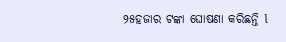୨୫ହଜାର ଟଙ୍କା ଘୋଷଣା କରିଛନ୍ତି l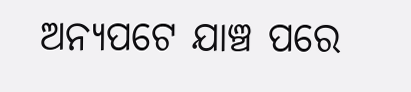ଅନ୍ୟପଟେ ଯାଞ୍ଚ ପରେ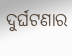ଦୁର୍ଘଟଣାର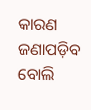କାରଣ ଜଣାପଡ଼ିବ ବୋଲି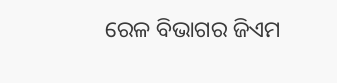ରେଳ ବିଭାଗର ଜିଏମ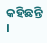କହିଛନ୍ତି ।